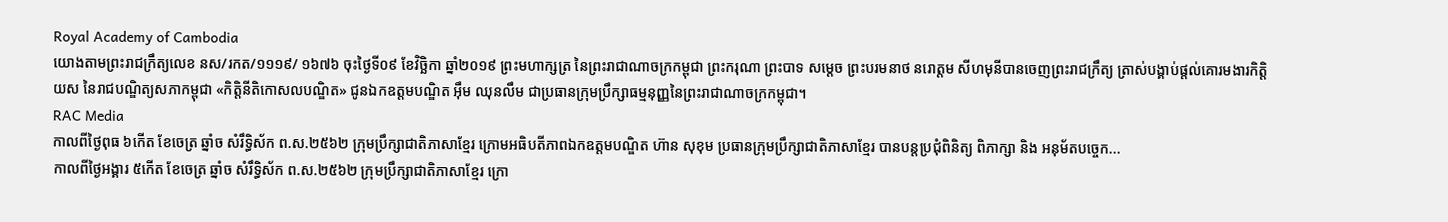Royal Academy of Cambodia
យោងតាមព្រះរាជក្រឹត្យលេខ នស/រកត/១១១៩/ ១៦៧៦ ចុះថ្ងៃទី០៩ ខែវិច្ឆិកា ឆ្នាំ២០១៩ ព្រះមហាក្សត្រ នៃព្រះរាជាណាចក្រកម្ពុជា ព្រះករុណា ព្រះបាទ សម្តេច ព្រះបរមនាថ នរោត្តម សីហមុនីបានចេញព្រះរាជក្រឹត្យ ត្រាស់បង្គាប់ផ្តល់គោរមងារកិត្តិយស នៃរាជបណ្ឌិត្យសភាកម្ពុជា «កិត្តិនីតិកោសលបណ្ឌិត» ជូនឯកឧត្តមបណ្ឌិត អ៊ឹម ឈុនលឹម ជាប្រធានក្រុមប្រឹក្សាធម្មនុញ្ញនៃព្រះរាជាណាចក្រកម្ពុជា។
RAC Media
កាលពីថ្ងៃពុធ ៦កេីត ខែចេត្រ ឆ្នាំច សំរឹទ្ធិស័ក ព.ស.២៥៦២ ក្រុមប្រឹក្សាជាតិភាសាខ្មែរ ក្រោមអធិបតីភាពឯកឧត្តមបណ្ឌិត ហ៊ាន សុខុម ប្រធានក្រុមប្រឹក្សាជាតិភាសាខ្មែរ បានបន្តប្រជុំពិនិត្យ ពិភាក្សា និង អនុម័តបច្ចេក...
កាលពីថ្ងៃអង្គារ ៥កេីត ខែចេត្រ ឆ្នាំច សំរឹទ្ធិស័ក ព.ស.២៥៦២ ក្រុមប្រឹក្សាជាតិភាសាខ្មែរ ក្រោ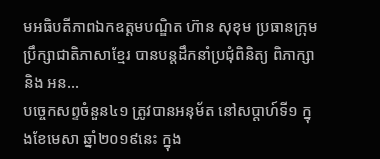មអធិបតីភាពឯកឧត្តមបណ្ឌិត ហ៊ាន សុខុម ប្រធានក្រុមប្រឹក្សាជាតិភាសាខ្មែរ បានបន្តដឹកនាំប្រជុំពិនិត្យ ពិភាក្សា និង អន...
បច្ចេកសព្ទចំនួន៤១ ត្រូវបានអនុម័ត នៅសប្តាហ៍ទី១ ក្នុងខែមេសា ឆ្នាំ២០១៩នេះ ក្នុង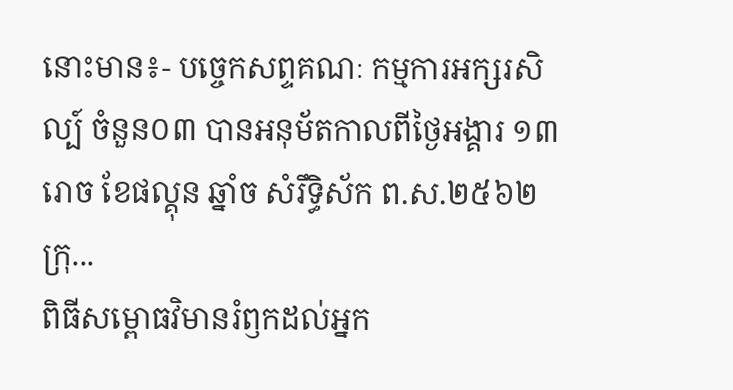នោះមាន៖- បច្ចេកសព្ទគណៈ កម្មការអក្សរសិល្ប៍ ចំនួន០៣ បានអនុម័តកាលពីថ្ងៃអង្គារ ១៣រោច ខែផល្គុន ឆ្នាំច សំរឹទ្ធិស័ក ព.ស.២៥៦២ ក្រុ...
ពិធីសម្ពោធវិមានរំឭកដល់អ្នក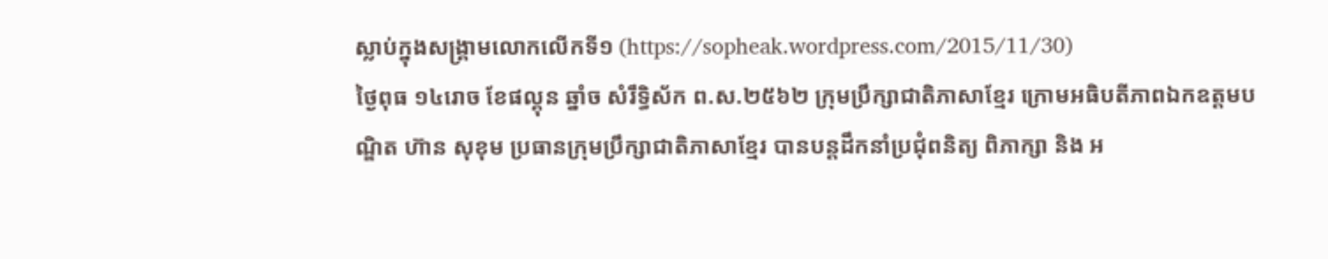ស្លាប់ក្នុងសង្គ្រាមលោកលើកទី១ (https://sopheak.wordpress.com/2015/11/30)
ថ្ងៃពុធ ១៤រោច ខែផល្គុន ឆ្នាំច សំរឹទ្ធិស័ក ព.ស.២៥៦២ ក្រុមប្រឹក្សាជាតិភាសាខ្មែរ ក្រោមអធិបតីភាពឯកឧត្តមបណ្ឌិត ហ៊ាន សុខុម ប្រធានក្រុមប្រឹក្សាជាតិភាសាខ្មែរ បានបន្តដឹកនាំប្រជុំពនិត្យ ពិភាក្សា និង អ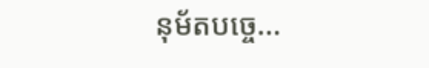នុម័តបច្ចេ...